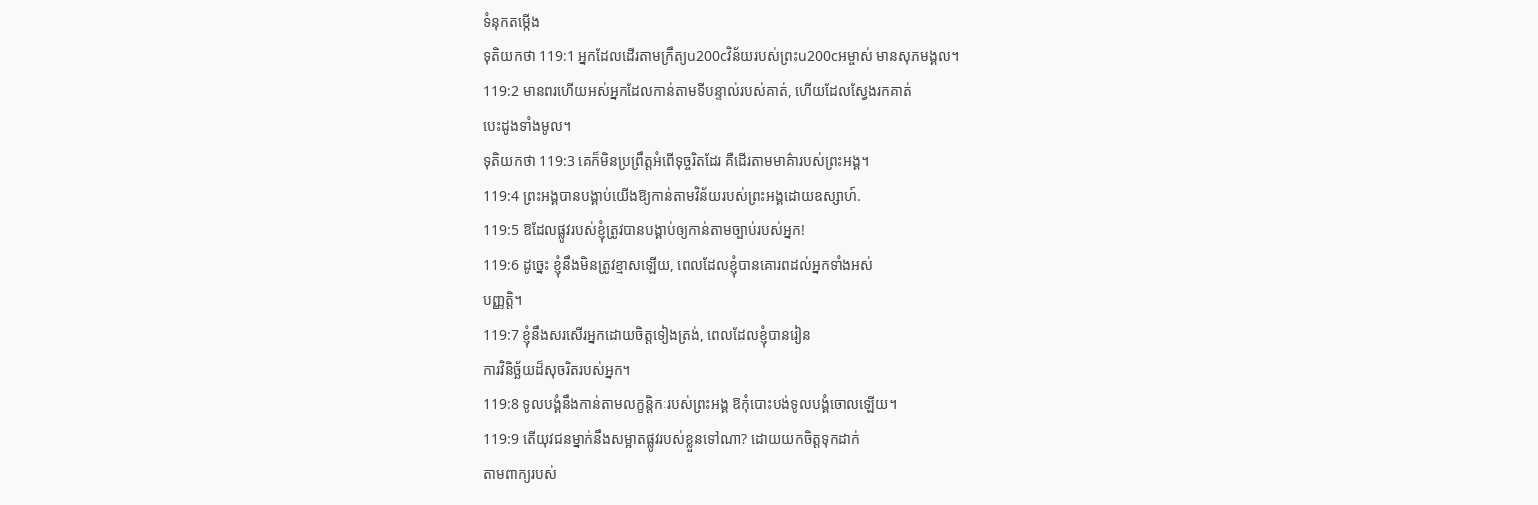ទំនុកតម្កើង
ទុតិយកថា 119:1 អ្នកដែលដើរតាមក្រឹត្យu200cវិន័យរបស់ព្រះu200cអម្ចាស់ មានសុភមង្គល។
119:2 មានពរហើយអស់អ្នកដែលកាន់តាមទីបន្ទាល់របស់គាត់, ហើយដែលស្វែងរកគាត់
បេះដូងទាំងមូល។
ទុតិយកថា 119:3 គេក៏មិនប្រព្រឹត្តអំពើទុច្ចរិតដែរ គឺដើរតាមមាគ៌ារបស់ព្រះអង្គ។
119:4 ព្រះអង្គបានបង្គាប់យើងឱ្យកាន់តាមវិន័យរបស់ព្រះអង្គដោយឧស្សាហ៍.
119:5 ឱដែលផ្លូវរបស់ខ្ញុំត្រូវបានបង្គាប់ឲ្យកាន់តាមច្បាប់របស់អ្នក!
119:6 ដូច្នេះ ខ្ញុំនឹងមិនត្រូវខ្មាសឡើយ, ពេលដែលខ្ញុំបានគោរពដល់អ្នកទាំងអស់
បញ្ញត្តិ។
119:7 ខ្ញុំនឹងសរសើរអ្នកដោយចិត្តទៀងត្រង់, ពេលដែលខ្ញុំបានរៀន
ការវិនិច្ឆ័យដ៏សុចរិតរបស់អ្នក។
119:8 ទូលបង្គំនឹងកាន់តាមលក្ខន្តិកៈរបស់ព្រះអង្គ ឱកុំបោះបង់ទូលបង្គំចោលឡើយ។
119:9 តើយុវជនម្នាក់នឹងសម្អាតផ្លូវរបស់ខ្លួនទៅណា? ដោយយកចិត្តទុកដាក់
តាមពាក្យរបស់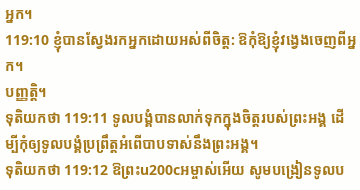អ្នក។
119:10 ខ្ញុំបានស្វែងរកអ្នកដោយអស់ពីចិត្ត: ឱកុំឱ្យខ្ញុំវង្វេងចេញពីអ្នក។
បញ្ញត្តិ។
ទុតិយកថា 119:11 ទូលបង្គំបានលាក់ទុកក្នុងចិត្តរបស់ព្រះអង្គ ដើម្បីកុំឲ្យទូលបង្គំប្រព្រឹត្តអំពើបាបទាស់នឹងព្រះអង្គ។
ទុតិយកថា 119:12 ឱព្រះu200cអម្ចាស់អើយ សូមបង្រៀនទូលប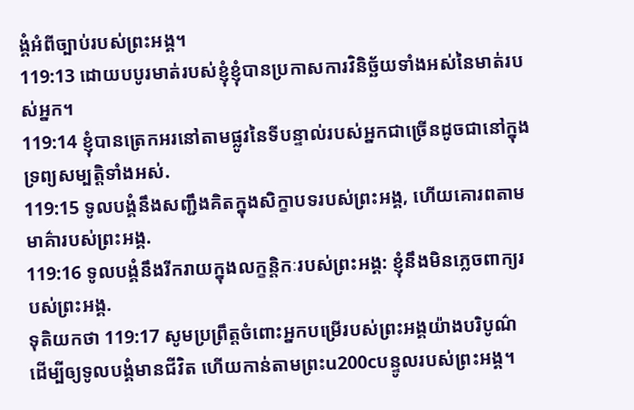ង្គំអំពីច្បាប់របស់ព្រះអង្គ។
119:13 ដោយបបូរមាត់របស់ខ្ញុំខ្ញុំបានប្រកាសការវិនិច្ឆ័យទាំងអស់នៃមាត់របស់អ្នក។
119:14 ខ្ញុំបានត្រេកអរនៅតាមផ្លូវនៃទីបន្ទាល់របស់អ្នកជាច្រើនដូចជានៅក្នុងទ្រព្យសម្បត្តិទាំងអស់.
119:15 ទូលបង្គំនឹងសញ្ជឹងគិតក្នុងសិក្ខាបទរបស់ព្រះអង្គ, ហើយគោរពតាមមាគ៌ារបស់ព្រះអង្គ.
119:16 ទូលបង្គំនឹងរីករាយក្នុងលក្ខន្តិកៈរបស់ព្រះអង្គ: ខ្ញុំនឹងមិនភ្លេចពាក្យរបស់ព្រះអង្គ.
ទុតិយកថា 119:17 សូមប្រព្រឹត្តចំពោះអ្នកបម្រើរបស់ព្រះអង្គយ៉ាងបរិបូណ៌ ដើម្បីឲ្យទូលបង្គំមានជីវិត ហើយកាន់តាមព្រះu200cបន្ទូលរបស់ព្រះអង្គ។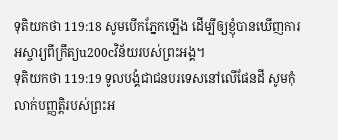ទុតិយកថា 119:18 សូមបើកភ្នែកឡើង ដើម្បីឲ្យខ្ញុំបានឃើញការអស្ចារ្យពីក្រឹត្យu200cវិន័យរបស់ព្រះអង្គ។
ទុតិយកថា 119:19 ទូលបង្គំជាជនបរទេសនៅលើផែនដី សូមកុំលាក់បញ្ញត្តិរបស់ព្រះអ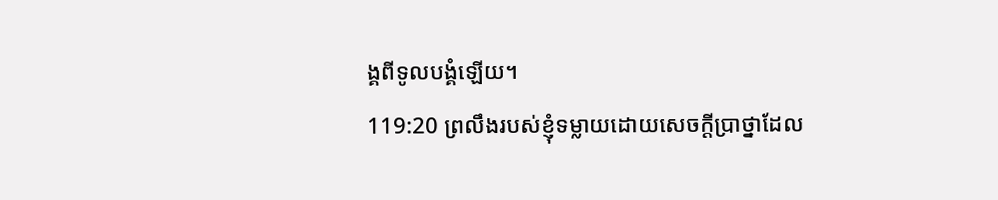ង្គពីទូលបង្គំឡើយ។
119:20 ព្រលឹងរបស់ខ្ញុំទម្លាយដោយសេចក្ដីប្រាថ្នាដែល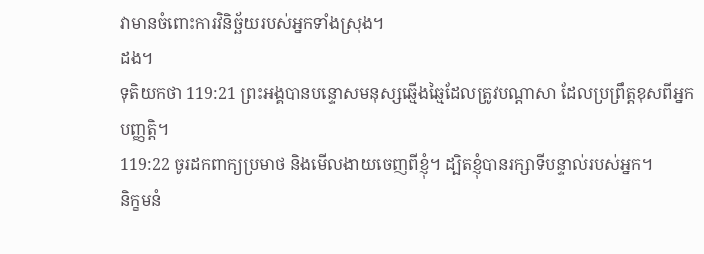វាមានចំពោះការវិនិច្ឆ័យរបស់អ្នកទាំងស្រុង។
ដង។
ទុតិយកថា 119:21 ព្រះអង្គបានបន្ទោសមនុស្សឆ្មើងឆ្មៃដែលត្រូវបណ្តាសា ដែលប្រព្រឹត្តខុសពីអ្នក
បញ្ញត្តិ។
119:22 ចូរដកពាក្យប្រមាថ និងមើលងាយចេញពីខ្ញុំ។ ដ្បិតខ្ញុំបានរក្សាទីបន្ទាល់របស់អ្នក។
និក្ខមនំ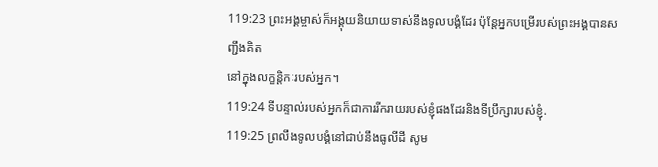119:23 ព្រះអង្គម្ចាស់ក៏អង្គុយនិយាយទាស់នឹងទូលបង្គំដែរ ប៉ុន្តែអ្នកបម្រើរបស់ព្រះអង្គបានសញ្ជឹងគិត
នៅក្នុងលក្ខន្តិកៈរបស់អ្នក។
119:24 ទីបន្ទាល់របស់អ្នកក៏ជាការរីករាយរបស់ខ្ញុំផងដែរនិងទីប្រឹក្សារបស់ខ្ញុំ.
119:25 ព្រលឹងទូលបង្គំនៅជាប់នឹងធូលីដី សូម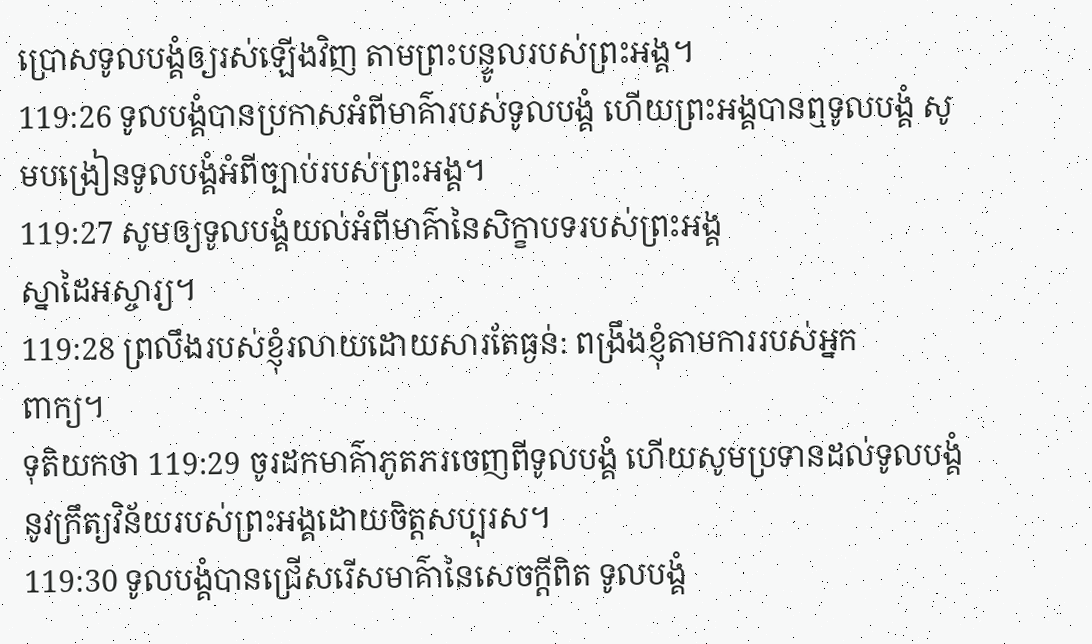ប្រោសទូលបង្គំឲ្យរស់ឡើងវិញ តាមព្រះបន្ទូលរបស់ព្រះអង្គ។
119:26 ទូលបង្គំបានប្រកាសអំពីមាគ៌ារបស់ទូលបង្គំ ហើយព្រះអង្គបានឮទូលបង្គំ សូមបង្រៀនទូលបង្គំអំពីច្បាប់របស់ព្រះអង្គ។
119:27 សូមឲ្យទូលបង្គំយល់អំពីមាគ៌ានៃសិក្ខាបទរបស់ព្រះអង្គ
ស្នាដៃអស្ចារ្យ។
119:28 ព្រលឹងរបស់ខ្ញុំរលាយដោយសារតែធ្ងន់: ពង្រឹងខ្ញុំតាមការរបស់អ្នក
ពាក្យ។
ទុតិយកថា 119:29 ចូរដកមាគ៌ាភូតភរចេញពីទូលបង្គំ ហើយសូមប្រទានដល់ទូលបង្គំនូវក្រឹត្យវិន័យរបស់ព្រះអង្គដោយចិត្តសប្បុរស។
119:30 ទូលបង្គំបានជ្រើសរើសមាគ៌ានៃសេចក្ដីពិត ទូលបង្គំ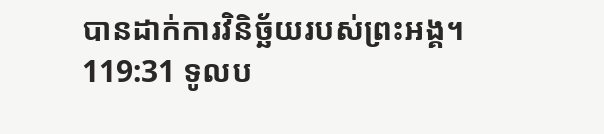បានដាក់ការវិនិច្ឆ័យរបស់ព្រះអង្គ។
119:31 ទូលប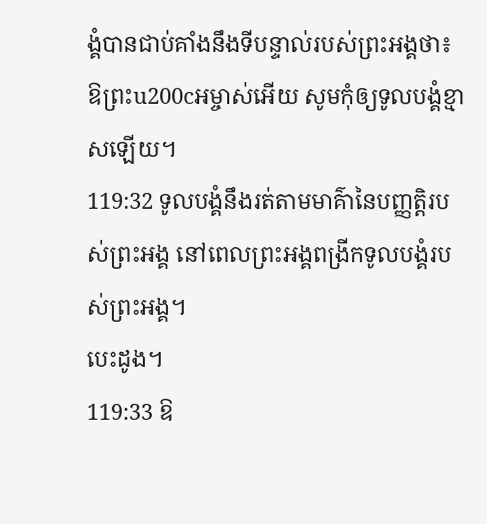ង្គំបានជាប់គាំងនឹងទីបន្ទាល់របស់ព្រះអង្គថា៖ ឱព្រះu200cអម្ចាស់អើយ សូមកុំឲ្យទូលបង្គំខ្មាសឡើយ។
119:32 ទូលបង្គំនឹងរត់តាមមាគ៌ានៃបញ្ញត្តិរបស់ព្រះអង្គ នៅពេលព្រះអង្គពង្រីកទូលបង្គំរបស់ព្រះអង្គ។
បេះដូង។
119:33 ឱ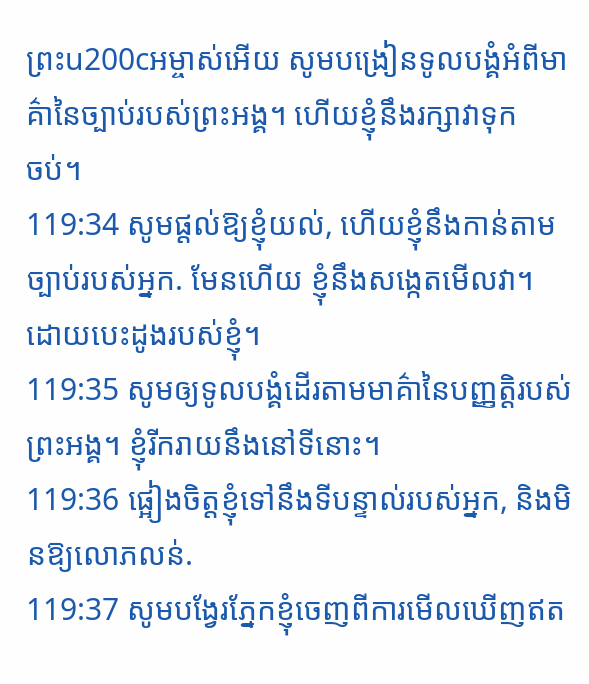ព្រះu200cអម្ចាស់អើយ សូមបង្រៀនទូលបង្គំអំពីមាគ៌ានៃច្បាប់របស់ព្រះអង្គ។ ហើយខ្ញុំនឹងរក្សាវាទុក
ចប់។
119:34 សូមផ្ដល់ឱ្យខ្ញុំយល់, ហើយខ្ញុំនឹងកាន់តាមច្បាប់របស់អ្នក. មែនហើយ ខ្ញុំនឹងសង្កេតមើលវា។
ដោយបេះដូងរបស់ខ្ញុំ។
119:35 សូមឲ្យទូលបង្គំដើរតាមមាគ៌ានៃបញ្ញត្តិរបស់ព្រះអង្គ។ ខ្ញុំរីករាយនឹងនៅទីនោះ។
119:36 ផ្អៀងចិត្តខ្ញុំទៅនឹងទីបន្ទាល់របស់អ្នក, និងមិនឱ្យលោភលន់.
119:37 សូមបង្វែរភ្នែកខ្ញុំចេញពីការមើលឃើញឥត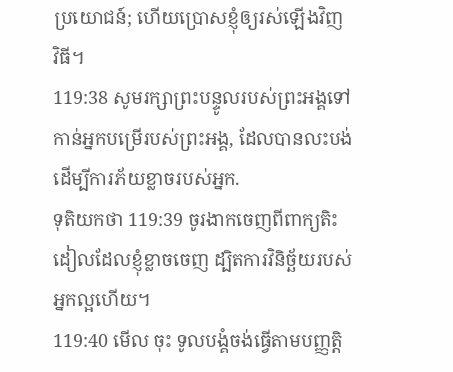ប្រយោជន៍; ហើយប្រោសខ្ញុំឲ្យរស់ឡើងវិញ
វិធី។
119:38 សូមរក្សាព្រះបន្ទូលរបស់ព្រះអង្គទៅកាន់អ្នកបម្រើរបស់ព្រះអង្គ, ដែលបានលះបង់ដើម្បីការភ័យខ្លាចរបស់អ្នក.
ទុតិយកថា 119:39 ចូរងាកចេញពីពាក្យតិះដៀលដែលខ្ញុំខ្លាចចេញ ដ្បិតការវិនិច្ឆ័យរបស់អ្នកល្អហើយ។
119:40 មើល ចុះ ទូលបង្គំចង់ធ្វើតាមបញ្ញត្តិ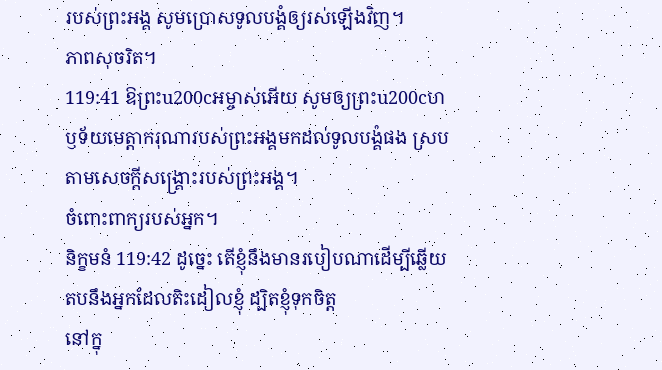របស់ព្រះអង្គ សូមប្រោសទូលបង្គំឲ្យរស់ឡើងវិញ។
ភាពសុចរិត។
119:41 ឱព្រះu200cអម្ចាស់អើយ សូមឲ្យព្រះu200cហឫទ័យមេត្តាករុណារបស់ព្រះអង្គមកដល់ទូលបង្គំផង ស្របតាមសេចក្ដីសង្គ្រោះរបស់ព្រះអង្គ។
ចំពោះពាក្យរបស់អ្នក។
និក្ខមនំ 119:42 ដូច្នេះ តើខ្ញុំនឹងមានរបៀបណាដើម្បីឆ្លើយតបនឹងអ្នកដែលតិះដៀលខ្ញុំ ដ្បិតខ្ញុំទុកចិត្ត
នៅក្នុ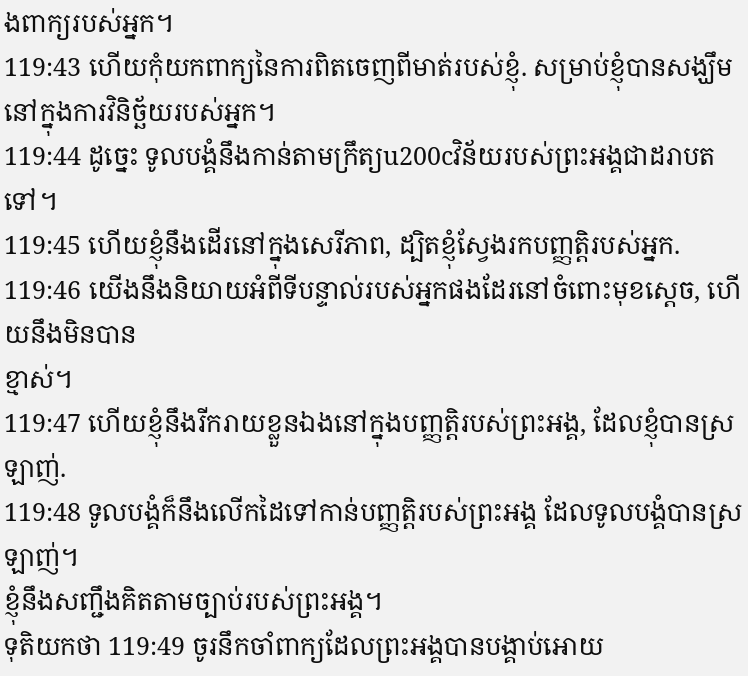ងពាក្យរបស់អ្នក។
119:43 ហើយកុំយកពាក្យនៃការពិតចេញពីមាត់របស់ខ្ញុំ. សម្រាប់ខ្ញុំបានសង្ឃឹម
នៅក្នុងការវិនិច្ឆ័យរបស់អ្នក។
119:44 ដូច្នេះ ទូលបង្គំនឹងកាន់តាមក្រឹត្យu200cវិន័យរបស់ព្រះអង្គជាដរាបតទៅ។
119:45 ហើយខ្ញុំនឹងដើរនៅក្នុងសេរីភាព, ដ្បិតខ្ញុំស្វែងរកបញ្ញត្តិរបស់អ្នក.
119:46 យើងនឹងនិយាយអំពីទីបន្ទាល់របស់អ្នកផងដែរនៅចំពោះមុខស្ដេច, ហើយនឹងមិនបាន
ខ្មាស់។
119:47 ហើយខ្ញុំនឹងរីករាយខ្លួនឯងនៅក្នុងបញ្ញត្តិរបស់ព្រះអង្គ, ដែលខ្ញុំបានស្រឡាញ់.
119:48 ទូលបង្គំក៏នឹងលើកដៃទៅកាន់បញ្ញត្តិរបស់ព្រះអង្គ ដែលទូលបង្គំបានស្រឡាញ់។
ខ្ញុំនឹងសញ្ជឹងគិតតាមច្បាប់របស់ព្រះអង្គ។
ទុតិយកថា 119:49 ចូរនឹកចាំពាក្យដែលព្រះអង្គបានបង្គាប់អោយ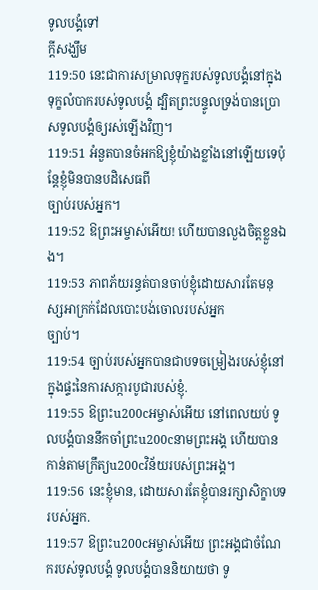ទូលបង្គំទៅ
ក្តីសង្ឃឹម
119:50 នេះជាការសម្រាលទុក្ខរបស់ទូលបង្គំនៅក្នុងទុក្ខលំបាករបស់ទូលបង្គំ ដ្បិតព្រះបន្ទូលទ្រង់បានប្រោសទូលបង្គំឲ្យរស់ឡើងវិញ។
119:51 អំនួតបានចំអកឱ្យខ្ញុំយ៉ាងខ្លាំងនៅឡើយទេប៉ុន្តែខ្ញុំមិនបានបដិសេធពី
ច្បាប់របស់អ្នក។
119:52 ឱព្រះអម្ចាស់អើយ! ហើយបានលួងចិត្តខ្លួនឯង។
119:53 ភាពភ័យរន្ធត់បានចាប់ខ្ញុំដោយសារតែមនុស្សអាក្រក់ដែលបោះបង់ចោលរបស់អ្នក
ច្បាប់។
119:54 ច្បាប់របស់អ្នកបានជាបទចម្រៀងរបស់ខ្ញុំនៅក្នុងផ្ទះនៃការសក្ការបូជារបស់ខ្ញុំ.
119:55 ឱព្រះu200cអម្ចាស់អើយ នៅពេលយប់ ទូលបង្គំបាននឹកចាំព្រះu200cនាមព្រះអង្គ ហើយបានកាន់តាមក្រឹត្យu200cវិន័យរបស់ព្រះអង្គ។
119:56 នេះខ្ញុំមាន, ដោយសារតែខ្ញុំបានរក្សាសិក្ខាបទរបស់អ្នក.
119:57 ឱព្រះu200cអម្ចាស់អើយ ព្រះអង្គជាចំណែករបស់ទូលបង្គំ ទូលបង្គំបាននិយាយថា ទូ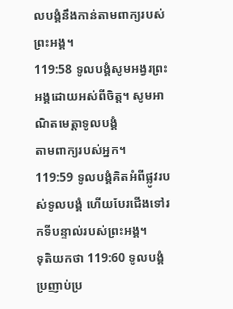លបង្គំនឹងកាន់តាមពាក្យរបស់ព្រះអង្គ។
119:58 ទូលបង្គំសូមអង្វរព្រះអង្គដោយអស់ពីចិត្ត។ សូមអាណិតមេត្តាទូលបង្គំ
តាមពាក្យរបស់អ្នក។
119:59 ទូលបង្គំគិតអំពីផ្លូវរបស់ទូលបង្គំ ហើយបែរជើងទៅរកទីបន្ទាល់របស់ព្រះអង្គ។
ទុតិយកថា 119:60 ទូលបង្គំប្រញាប់ប្រ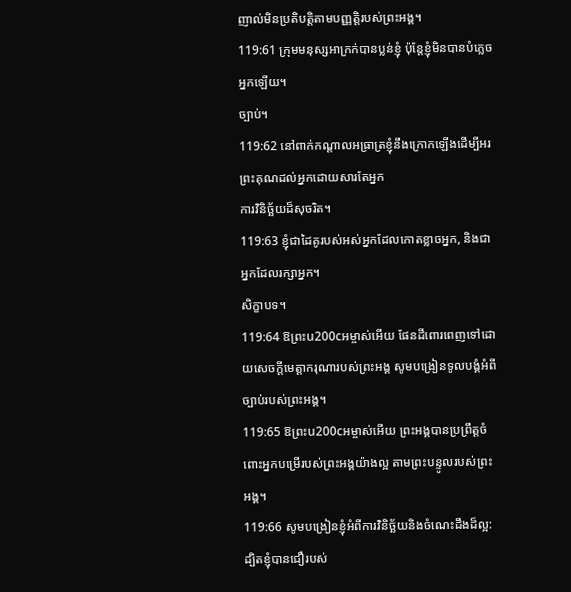ញាល់មិនប្រតិបត្តិតាមបញ្ញត្តិរបស់ព្រះអង្គ។
119:61 ក្រុមមនុស្សអាក្រក់បានប្លន់ខ្ញុំ ប៉ុន្តែខ្ញុំមិនបានបំភ្លេចអ្នកឡើយ។
ច្បាប់។
119:62 នៅពាក់កណ្ដាលអធ្រាត្រខ្ញុំនឹងក្រោកឡើងដើម្បីអរព្រះគុណដល់អ្នកដោយសារតែអ្នក
ការវិនិច្ឆ័យដ៏សុចរិត។
119:63 ខ្ញុំជាដៃគូរបស់អស់អ្នកដែលកោតខ្លាចអ្នក, និងជាអ្នកដែលរក្សាអ្នក។
សិក្ខាបទ។
119:64 ឱព្រះu200cអម្ចាស់អើយ ផែនដីពោរពេញទៅដោយសេចក្ដីមេត្តាករុណារបស់ព្រះអង្គ សូមបង្រៀនទូលបង្គំអំពីច្បាប់របស់ព្រះអង្គ។
119:65 ឱព្រះu200cអម្ចាស់អើយ ព្រះអង្គបានប្រព្រឹត្តចំពោះអ្នកបម្រើរបស់ព្រះអង្គយ៉ាងល្អ តាមព្រះបន្ទូលរបស់ព្រះអង្គ។
119:66 សូមបង្រៀនខ្ញុំអំពីការវិនិច្ឆ័យនិងចំណេះដឹងដ៏ល្អ: ដ្បិតខ្ញុំបានជឿរបស់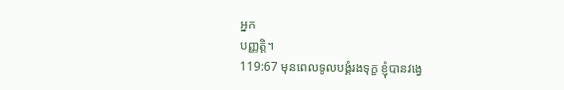អ្នក
បញ្ញត្តិ។
119:67 មុនពេលទូលបង្គំរងទុក្ខ ខ្ញុំបានវង្វេ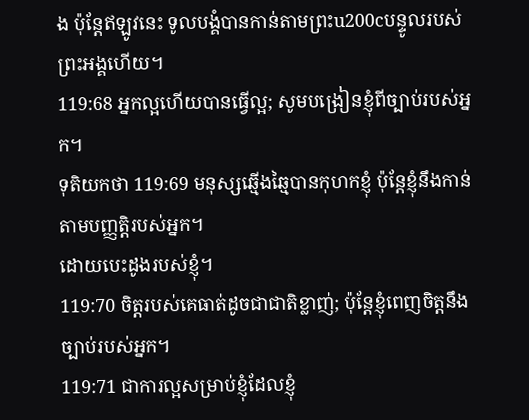ង ប៉ុន្តែឥឡូវនេះ ទូលបង្គំបានកាន់តាមព្រះu200cបន្ទូលរបស់ព្រះអង្គហើយ។
119:68 អ្នកល្អហើយបានធ្វើល្អ; សូមបង្រៀនខ្ញុំពីច្បាប់របស់អ្នក។
ទុតិយកថា 119:69 មនុស្សឆ្មើងឆ្មៃបានកុហកខ្ញុំ ប៉ុន្តែខ្ញុំនឹងកាន់តាមបញ្ញត្តិរបស់អ្នក។
ដោយបេះដូងរបស់ខ្ញុំ។
119:70 ចិត្តរបស់គេធាត់ដូចជាជាតិខ្លាញ់; ប៉ុន្តែខ្ញុំពេញចិត្តនឹងច្បាប់របស់អ្នក។
119:71 ជាការល្អសម្រាប់ខ្ញុំដែលខ្ញុំ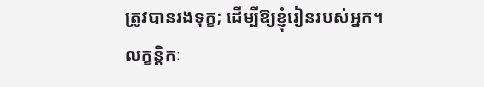ត្រូវបានរងទុក្ខ; ដើម្បីឱ្យខ្ញុំរៀនរបស់អ្នក។
លក្ខន្តិកៈ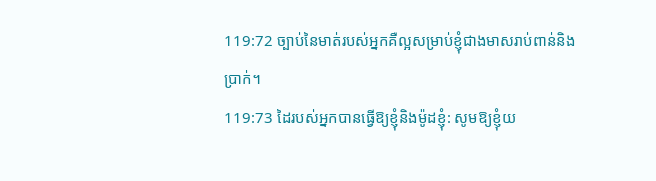119:72 ច្បាប់នៃមាត់របស់អ្នកគឺល្អសម្រាប់ខ្ញុំជាងមាសរាប់ពាន់និង
ប្រាក់។
119:73 ដៃរបស់អ្នកបានធ្វើឱ្យខ្ញុំនិងម៉ូដខ្ញុំ: សូមឱ្យខ្ញុំយ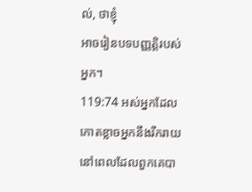ល់, ថាខ្ញុំ
អាចរៀនបទបញ្ញត្តិរបស់អ្នក។
119:74 អស់អ្នកដែលកោតខ្លាចអ្នកនឹងរីករាយនៅពេលដែលពួកគេបា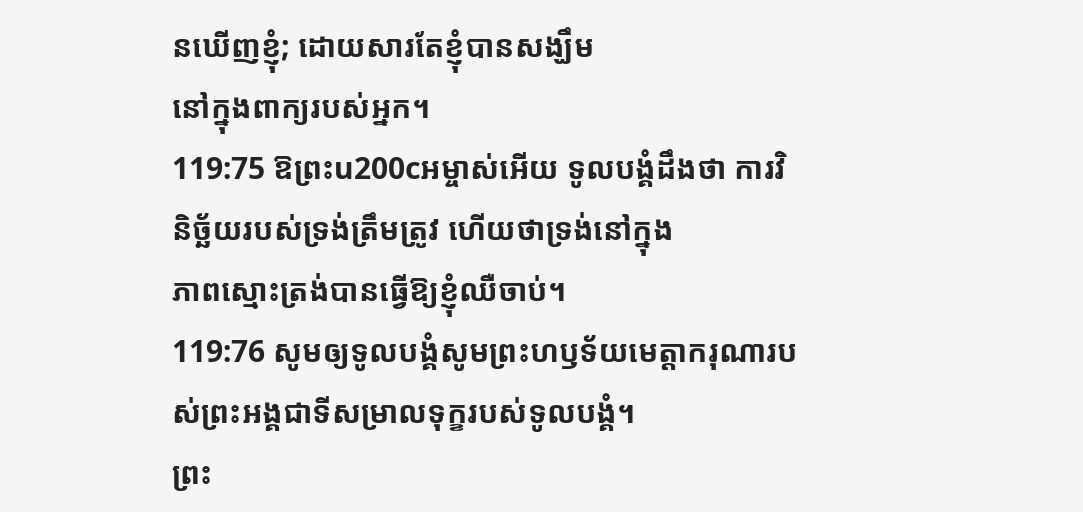នឃើញខ្ញុំ; ដោយសារតែខ្ញុំបានសង្ឃឹម
នៅក្នុងពាក្យរបស់អ្នក។
119:75 ឱព្រះu200cអម្ចាស់អើយ ទូលបង្គំដឹងថា ការវិនិច្ឆ័យរបស់ទ្រង់ត្រឹមត្រូវ ហើយថាទ្រង់នៅក្នុង
ភាពស្មោះត្រង់បានធ្វើឱ្យខ្ញុំឈឺចាប់។
119:76 សូមឲ្យទូលបង្គំសូមព្រះហឫទ័យមេត្តាករុណារបស់ព្រះអង្គជាទីសម្រាលទុក្ខរបស់ទូលបង្គំ។
ព្រះ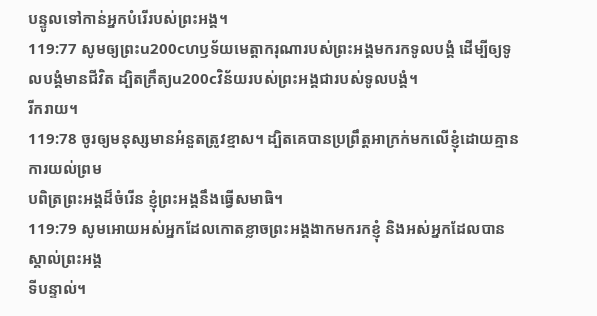បន្ទូលទៅកាន់អ្នកបំរើរបស់ព្រះអង្គ។
119:77 សូមឲ្យព្រះu200cហឫទ័យមេត្តាករុណារបស់ព្រះអង្គមករកទូលបង្គំ ដើម្បីឲ្យទូលបង្គំមានជីវិត ដ្បិតក្រឹត្យu200cវិន័យរបស់ព្រះអង្គជារបស់ទូលបង្គំ។
រីករាយ។
119:78 ចូរឲ្យមនុស្សមានអំនួតត្រូវខ្មាស។ ដ្បិតគេបានប្រព្រឹត្តអាក្រក់មកលើខ្ញុំដោយគ្មានការយល់ព្រម
បពិត្រព្រះអង្គដ៏ចំរើន ខ្ញុំព្រះអង្គនឹងធ្វើសមាធិ។
119:79 សូមអោយអស់អ្នកដែលកោតខ្លាចព្រះអង្គងាកមករកខ្ញុំ និងអស់អ្នកដែលបានស្គាល់ព្រះអង្គ
ទីបន្ទាល់។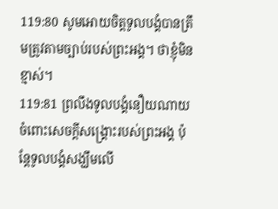119:80 សូមអោយចិត្តទូលបង្គំបានត្រឹមត្រូវតាមច្បាប់របស់ព្រះអង្គ។ ថាខ្ញុំមិនខ្មាស់។
119:81 ព្រលឹងទូលបង្គំនឿយណាយចំពោះសេចក្ដីសង្គ្រោះរបស់ព្រះអង្គ ប៉ុន្តែទូលបង្គំសង្ឃឹមលើ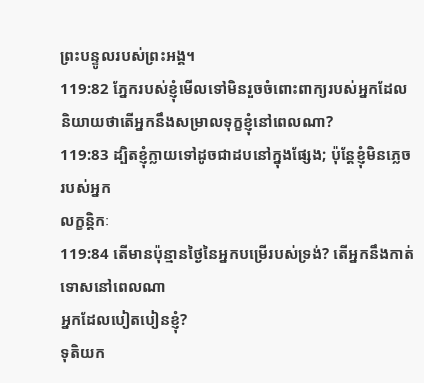ព្រះបន្ទូលរបស់ព្រះអង្គ។
119:82 ភ្នែករបស់ខ្ញុំមើលទៅមិនរួចចំពោះពាក្យរបស់អ្នកដែលនិយាយថាតើអ្នកនឹងសម្រាលទុក្ខខ្ញុំនៅពេលណា?
119:83 ដ្បិតខ្ញុំក្លាយទៅដូចជាដបនៅក្នុងផ្សែង; ប៉ុន្តែខ្ញុំមិនភ្លេចរបស់អ្នក
លក្ខន្តិកៈ
119:84 តើមានប៉ុន្មានថ្ងៃនៃអ្នកបម្រើរបស់ទ្រង់? តើអ្នកនឹងកាត់ទោសនៅពេលណា
អ្នកដែលបៀតបៀនខ្ញុំ?
ទុតិយក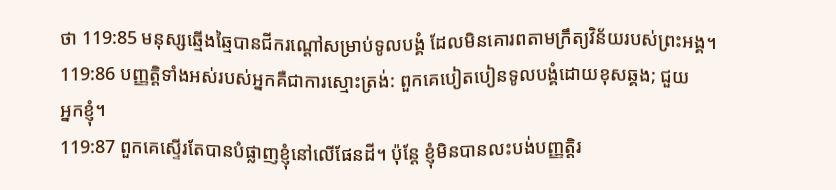ថា 119:85 មនុស្សឆ្មើងឆ្មៃបានជីករណ្តៅសម្រាប់ទូលបង្គំ ដែលមិនគោរពតាមក្រឹត្យវិន័យរបស់ព្រះអង្គ។
119:86 បញ្ញត្តិទាំងអស់របស់អ្នកគឺជាការស្មោះត្រង់: ពួកគេបៀតបៀនទូលបង្គំដោយខុសឆ្គង; ជួយ
អ្នកខ្ញុំ។
119:87 ពួកគេស្ទើរតែបានបំផ្លាញខ្ញុំនៅលើផែនដី។ ប៉ុន្តែ ខ្ញុំមិនបានលះបង់បញ្ញត្តិរ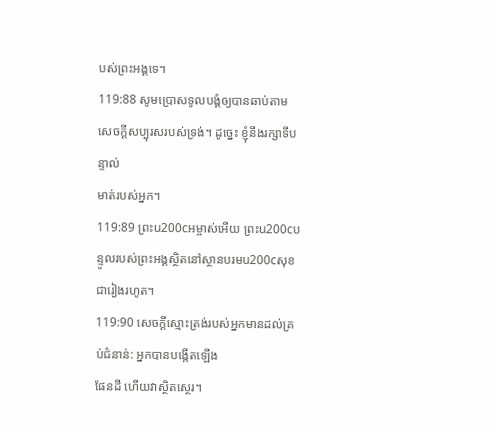បស់ព្រះអង្គទេ។
119:88 សូមប្រោសទូលបង្គំឲ្យបានឆាប់តាមសេចក្ដីសប្បុរសរបស់ទ្រង់។ ដូច្នេះ ខ្ញុំនឹងរក្សាទីបន្ទាល់
មាត់របស់អ្នក។
119:89 ព្រះu200cអម្ចាស់អើយ ព្រះu200cបន្ទូលរបស់ព្រះអង្គស្ថិតនៅស្ថានបរមu200cសុខ ជារៀងរហូត។
119:90 សេចក្តីស្មោះត្រង់របស់អ្នកមានដល់គ្រប់ជំនាន់: អ្នកបានបង្កើតឡើង
ផែនដី ហើយវាស្ថិតស្ថេរ។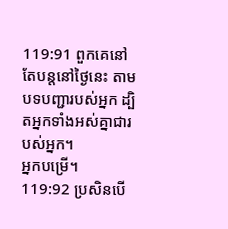119:91 ពួកគេនៅតែបន្តនៅថ្ងៃនេះ តាមបទបញ្ជារបស់អ្នក ដ្បិតអ្នកទាំងអស់គ្នាជារបស់អ្នក។
អ្នកបម្រើ។
119:92 ប្រសិនបើ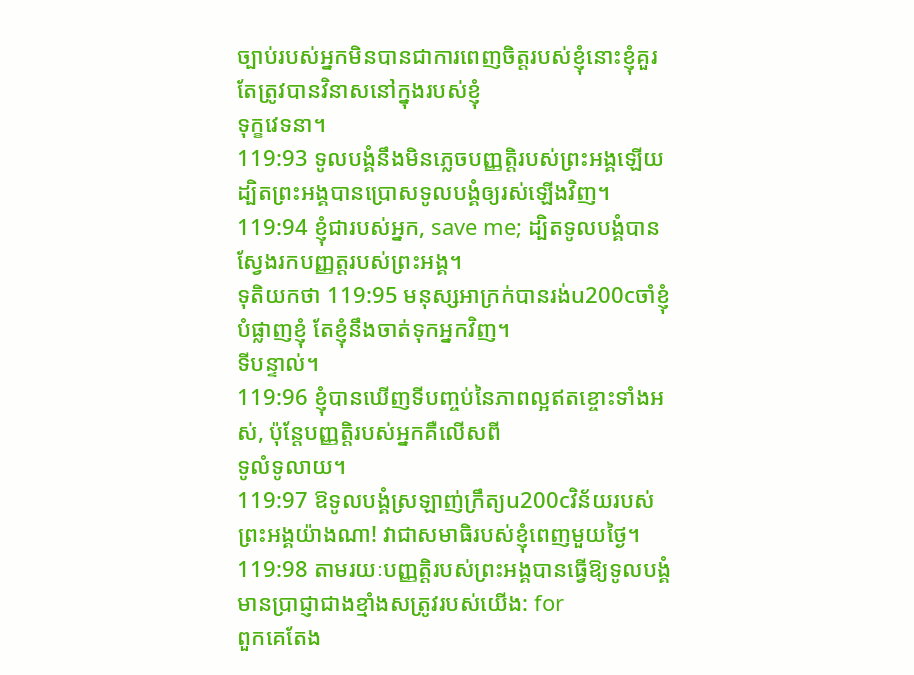ច្បាប់របស់អ្នកមិនបានជាការពេញចិត្តរបស់ខ្ញុំនោះខ្ញុំគួរតែត្រូវបានវិនាសនៅក្នុងរបស់ខ្ញុំ
ទុក្ខវេទនា។
119:93 ទូលបង្គំនឹងមិនភ្លេចបញ្ញត្តិរបស់ព្រះអង្គឡើយ ដ្បិតព្រះអង្គបានប្រោសទូលបង្គំឲ្យរស់ឡើងវិញ។
119:94 ខ្ញុំជារបស់អ្នក, save me; ដ្បិតទូលបង្គំបានស្វែងរកបញ្ញត្តរបស់ព្រះអង្គ។
ទុតិយកថា 119:95 មនុស្សអាក្រក់បានរង់u200cចាំខ្ញុំបំផ្លាញខ្ញុំ តែខ្ញុំនឹងចាត់ទុកអ្នកវិញ។
ទីបន្ទាល់។
119:96 ខ្ញុំបានឃើញទីបញ្ចប់នៃភាពល្អឥតខ្ចោះទាំងអស់, ប៉ុន្តែបញ្ញត្តិរបស់អ្នកគឺលើសពី
ទូលំទូលាយ។
119:97 ឱទូលបង្គំស្រឡាញ់ក្រឹត្យu200cវិន័យរបស់ព្រះអង្គយ៉ាងណា! វាជាសមាធិរបស់ខ្ញុំពេញមួយថ្ងៃ។
119:98 តាមរយៈបញ្ញត្តិរបស់ព្រះអង្គបានធ្វើឱ្យទូលបង្គំមានប្រាជ្ញាជាងខ្មាំងសត្រូវរបស់យើង: for
ពួកគេតែង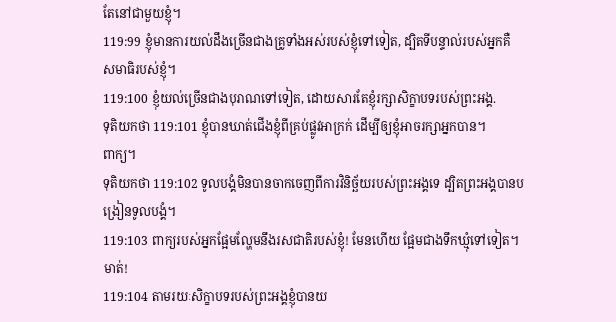តែនៅជាមួយខ្ញុំ។
119:99 ខ្ញុំមានការយល់ដឹងច្រើនជាងគ្រូទាំងអស់របស់ខ្ញុំទៅទៀត, ដ្បិតទីបន្ទាល់របស់អ្នកគឺ
សមាធិរបស់ខ្ញុំ។
119:100 ខ្ញុំយល់ច្រើនជាងបុរាណទៅទៀត, ដោយសារតែខ្ញុំរក្សាសិក្ខាបទរបស់ព្រះអង្គ.
ទុតិយកថា 119:101 ខ្ញុំបានឃាត់ជើងខ្ញុំពីគ្រប់ផ្លូវអាក្រក់ ដើម្បីឲ្យខ្ញុំអាចរក្សាអ្នកបាន។
ពាក្យ។
ទុតិយកថា 119:102 ទូលបង្គំមិនបានចាកចេញពីការវិនិច្ឆ័យរបស់ព្រះអង្គទេ ដ្បិតព្រះអង្គបានបង្រៀនទូលបង្គំ។
119:103 ពាក្យរបស់អ្នកផ្អែមល្ហែមនឹងរសជាតិរបស់ខ្ញុំ! មែនហើយ ផ្អែមជាងទឹកឃ្មុំទៅទៀត។
មាត់!
119:104 តាមរយៈសិក្ខាបទរបស់ព្រះអង្គខ្ញុំបានយ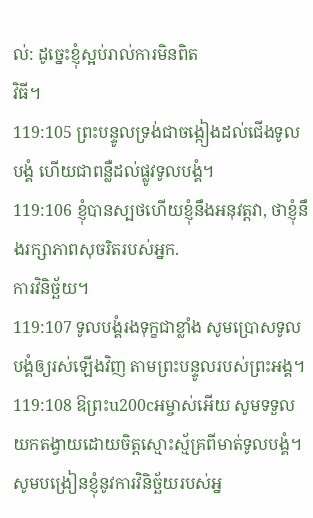ល់: ដូច្នេះខ្ញុំស្អប់រាល់ការមិនពិត
វិធី។
119:105 ព្រះបន្ទូលទ្រង់ជាចង្កៀងដល់ជើងទូលបង្គំ ហើយជាពន្លឺដល់ផ្លូវទូលបង្គំ។
119:106 ខ្ញុំបានស្បថហើយខ្ញុំនឹងអនុវត្តវា, ថាខ្ញុំនឹងរក្សាភាពសុចរិតរបស់អ្នក.
ការវិនិច្ឆ័យ។
119:107 ទូលបង្គំរងទុក្ខជាខ្លាំង សូមប្រោសទូលបង្គំឲ្យរស់ឡើងវិញ តាមព្រះបន្ទូលរបស់ព្រះអង្គ។
119:108 ឱព្រះu200cអម្ចាស់អើយ សូមទទួលយកតង្វាយដោយចិត្តស្មោះស្ម័គ្រពីមាត់ទូលបង្គំ។
សូមបង្រៀនខ្ញុំនូវការវិនិច្ឆ័យរបស់អ្ន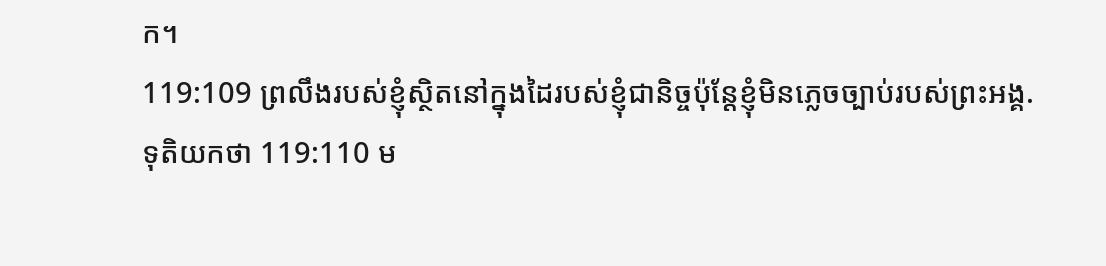ក។
119:109 ព្រលឹងរបស់ខ្ញុំស្ថិតនៅក្នុងដៃរបស់ខ្ញុំជានិច្ចប៉ុន្តែខ្ញុំមិនភ្លេចច្បាប់របស់ព្រះអង្គ.
ទុតិយកថា 119:110 ម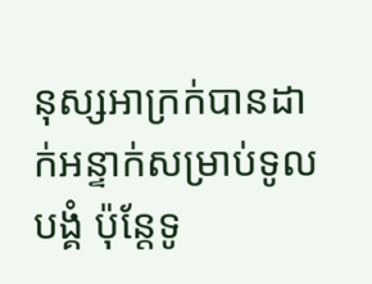នុស្សអាក្រក់បានដាក់អន្ទាក់សម្រាប់ទូលបង្គំ ប៉ុន្តែទូ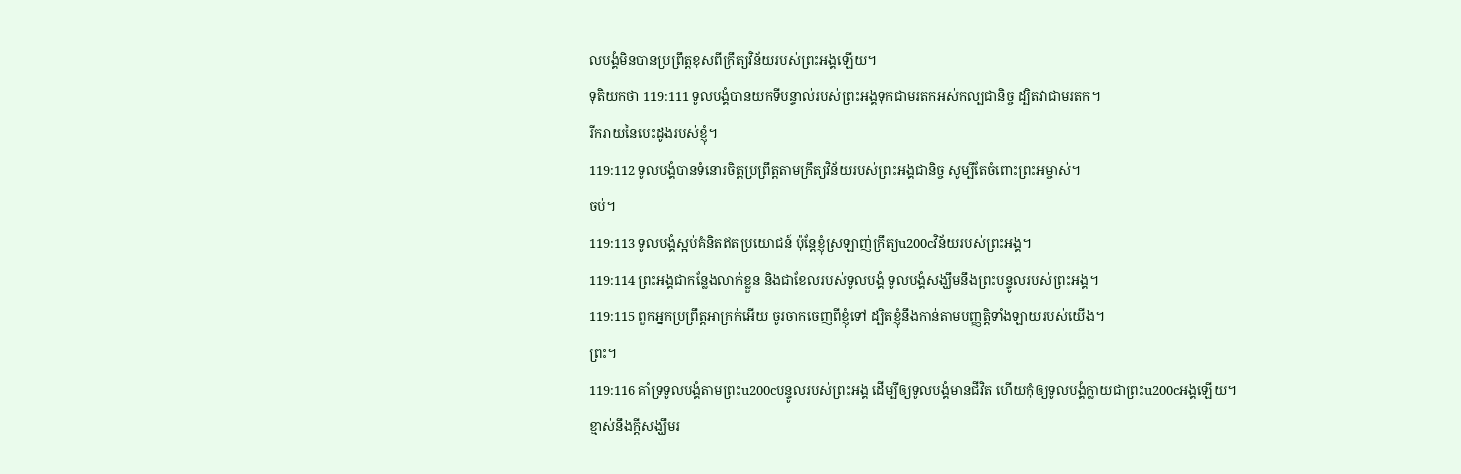លបង្គំមិនបានប្រព្រឹត្តខុសពីក្រឹត្យវិន័យរបស់ព្រះអង្គឡើយ។
ទុតិយកថា 119:111 ទូលបង្គំបានយកទីបន្ទាល់របស់ព្រះអង្គទុកជាមរតកអស់កល្បជានិច្ច ដ្បិតវាជាមរតក។
រីករាយនៃបេះដូងរបស់ខ្ញុំ។
119:112 ទូលបង្គំបានទំនោរចិត្តប្រព្រឹត្តតាមក្រឹត្យវិន័យរបស់ព្រះអង្គជានិច្ច សូម្បីតែចំពោះព្រះអម្ចាស់។
ចប់។
119:113 ទូលបង្គំស្អប់គំនិតឥតប្រយោជន៍ ប៉ុន្តែខ្ញុំស្រឡាញ់ក្រឹត្យu200cវិន័យរបស់ព្រះអង្គ។
119:114 ព្រះអង្គជាកន្លែងលាក់ខ្លួន និងជាខែលរបស់ទូលបង្គំ ទូលបង្គំសង្ឃឹមនឹងព្រះបន្ទូលរបស់ព្រះអង្គ។
119:115 ពួកអ្នកប្រព្រឹត្តអាក្រក់អើយ ចូរចាកចេញពីខ្ញុំទៅ ដ្បិតខ្ញុំនឹងកាន់តាមបញ្ញត្តិទាំងឡាយរបស់យើង។
ព្រះ។
119:116 គាំទ្រទូលបង្គំតាមព្រះu200cបន្ទូលរបស់ព្រះអង្គ ដើម្បីឲ្យទូលបង្គំមានជីវិត ហើយកុំឲ្យទូលបង្គំក្លាយជាព្រះu200cអង្គឡើយ។
ខ្មាស់នឹងក្តីសង្ឃឹមរ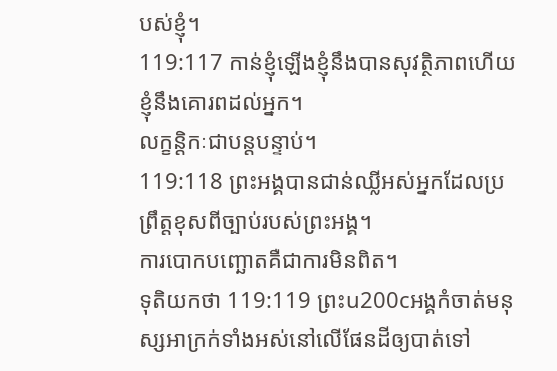បស់ខ្ញុំ។
119:117 កាន់ខ្ញុំឡើងខ្ញុំនឹងបានសុវត្ថិភាពហើយខ្ញុំនឹងគោរពដល់អ្នក។
លក្ខន្តិកៈជាបន្តបន្ទាប់។
119:118 ព្រះអង្គបានជាន់ឈ្លីអស់អ្នកដែលប្រព្រឹត្តខុសពីច្បាប់របស់ព្រះអង្គ។
ការបោកបញ្ឆោតគឺជាការមិនពិត។
ទុតិយកថា 119:119 ព្រះu200cអង្គកំចាត់មនុស្សអាក្រក់ទាំងអស់នៅលើផែនដីឲ្យបាត់ទៅ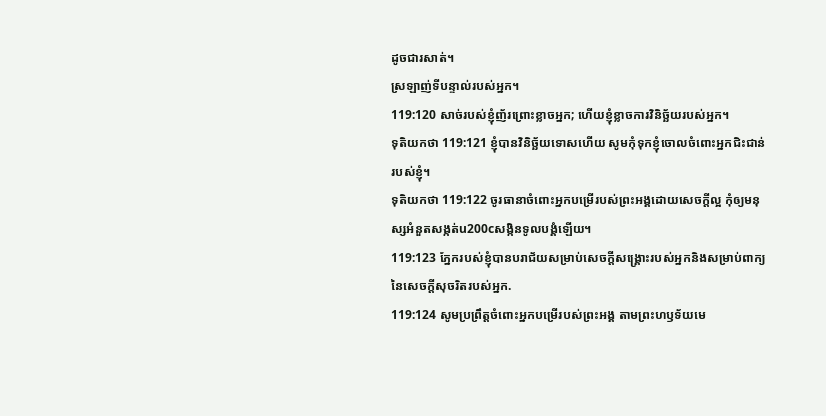ដូចជារសាត់។
ស្រឡាញ់ទីបន្ទាល់របស់អ្នក។
119:120 សាច់របស់ខ្ញុំញ័រព្រោះខ្លាចអ្នក; ហើយខ្ញុំខ្លាចការវិនិច្ឆ័យរបស់អ្នក។
ទុតិយកថា 119:121 ខ្ញុំបានវិនិច្ឆ័យទោសហើយ សូមកុំទុកខ្ញុំចោលចំពោះអ្នកជិះជាន់របស់ខ្ញុំ។
ទុតិយកថា 119:122 ចូរធានាចំពោះអ្នកបម្រើរបស់ព្រះអង្គដោយសេចក្ដីល្អ កុំឲ្យមនុស្សអំនួតសង្កត់u200cសង្កិនទូលបង្គំឡើយ។
119:123 ភ្នែករបស់ខ្ញុំបានបរាជ័យសម្រាប់សេចក្ដីសង្គ្រោះរបស់អ្នកនិងសម្រាប់ពាក្យនៃសេចក្ដីសុចរិតរបស់អ្នក.
119:124 សូមប្រព្រឹត្តចំពោះអ្នកបម្រើរបស់ព្រះអង្គ តាមព្រះហឫទ័យមេ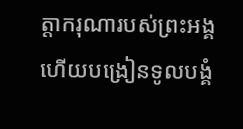ត្តាករុណារបស់ព្រះអង្គ ហើយបង្រៀនទូលបង្គំ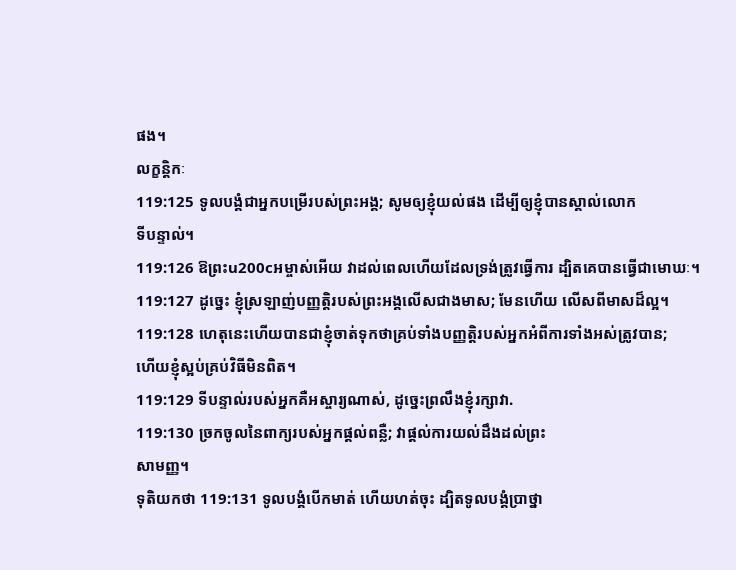ផង។
លក្ខន្តិកៈ
119:125 ទូលបង្គំជាអ្នកបម្រើរបស់ព្រះអង្គ; សូមឲ្យខ្ញុំយល់ផង ដើម្បីឲ្យខ្ញុំបានស្គាល់លោក
ទីបន្ទាល់។
119:126 ឱព្រះu200cអម្ចាស់អើយ វាដល់ពេលហើយដែលទ្រង់ត្រូវធ្វើការ ដ្បិតគេបានធ្វើជាមោឃៈ។
119:127 ដូច្នេះ ខ្ញុំស្រឡាញ់បញ្ញត្តិរបស់ព្រះអង្គលើសជាងមាស; មែនហើយ លើសពីមាសដ៏ល្អ។
119:128 ហេតុនេះហើយបានជាខ្ញុំចាត់ទុកថាគ្រប់ទាំងបញ្ញត្តិរបស់អ្នកអំពីការទាំងអស់ត្រូវបាន;
ហើយខ្ញុំស្អប់គ្រប់វិធីមិនពិត។
119:129 ទីបន្ទាល់របស់អ្នកគឺអស្ចារ្យណាស់, ដូច្នេះព្រលឹងខ្ញុំរក្សាវា.
119:130 ច្រកចូលនៃពាក្យរបស់អ្នកផ្តល់ពន្លឺ; វាផ្តល់ការយល់ដឹងដល់ព្រះ
សាមញ្ញ។
ទុតិយកថា 119:131 ទូលបង្គំបើកមាត់ ហើយហត់ចុះ ដ្បិតទូលបង្គំប្រាថ្នា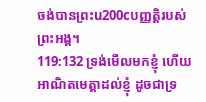ចង់បានព្រះu200cបញ្ញត្តិរបស់ព្រះអង្គ។
119:132 ទ្រង់មើលមកខ្ញុំ ហើយអាណិតមេត្តាដល់ខ្ញុំ ដូចជាទ្រ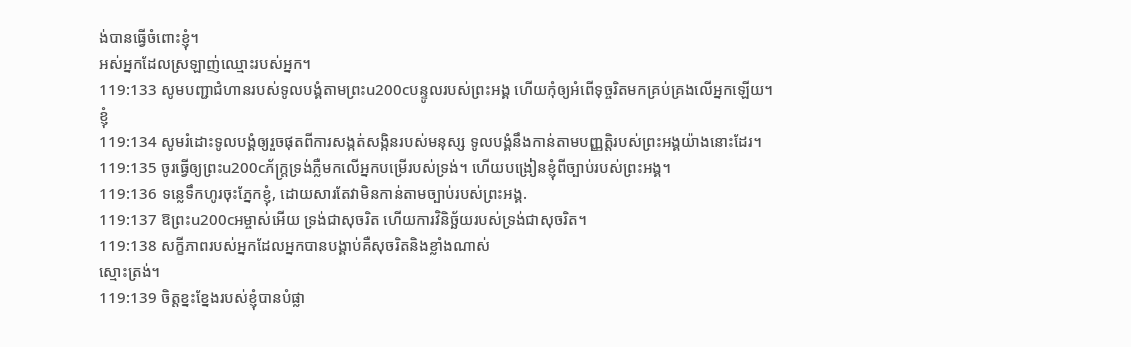ង់បានធ្វើចំពោះខ្ញុំ។
អស់អ្នកដែលស្រឡាញ់ឈ្មោះរបស់អ្នក។
119:133 សូមបញ្ជាជំហានរបស់ទូលបង្គំតាមព្រះu200cបន្ទូលរបស់ព្រះអង្គ ហើយកុំឲ្យអំពើទុច្ចរិតមកគ្រប់គ្រងលើអ្នកឡើយ។
ខ្ញុំ
119:134 សូមរំដោះទូលបង្គំឲ្យរួចផុតពីការសង្កត់សង្កិនរបស់មនុស្ស ទូលបង្គំនឹងកាន់តាមបញ្ញត្តិរបស់ព្រះអង្គយ៉ាងនោះដែរ។
119:135 ចូរធ្វើឲ្យព្រះu200cភ័ក្ត្រទ្រង់ភ្លឺមកលើអ្នកបម្រើរបស់ទ្រង់។ ហើយបង្រៀនខ្ញុំពីច្បាប់របស់ព្រះអង្គ។
119:136 ទន្លេទឹកហូរចុះភ្នែកខ្ញុំ, ដោយសារតែវាមិនកាន់តាមច្បាប់របស់ព្រះអង្គ.
119:137 ឱព្រះu200cអម្ចាស់អើយ ទ្រង់ជាសុចរិត ហើយការវិនិច្ឆ័យរបស់ទ្រង់ជាសុចរិត។
119:138 សក្ខីភាពរបស់អ្នកដែលអ្នកបានបង្គាប់គឺសុចរិតនិងខ្លាំងណាស់
ស្មោះត្រង់។
119:139 ចិត្តខ្នះខ្នែងរបស់ខ្ញុំបានបំផ្លា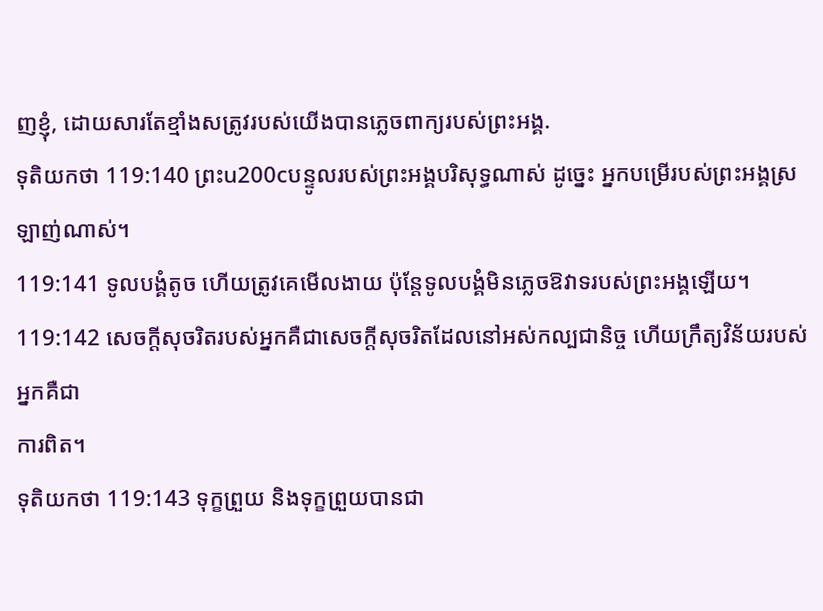ញខ្ញុំ, ដោយសារតែខ្មាំងសត្រូវរបស់យើងបានភ្លេចពាក្យរបស់ព្រះអង្គ.
ទុតិយកថា 119:140 ព្រះu200cបន្ទូលរបស់ព្រះអង្គបរិសុទ្ធណាស់ ដូច្នេះ អ្នកបម្រើរបស់ព្រះអង្គស្រឡាញ់ណាស់។
119:141 ទូលបង្គំតូច ហើយត្រូវគេមើលងាយ ប៉ុន្តែទូលបង្គំមិនភ្លេចឱវាទរបស់ព្រះអង្គឡើយ។
119:142 សេចក្ដីសុចរិតរបស់អ្នកគឺជាសេចក្ដីសុចរិតដែលនៅអស់កល្បជានិច្ច ហើយក្រឹត្យវិន័យរបស់អ្នកគឺជា
ការពិត។
ទុតិយកថា 119:143 ទុក្ខព្រួយ និងទុក្ខព្រួយបានជា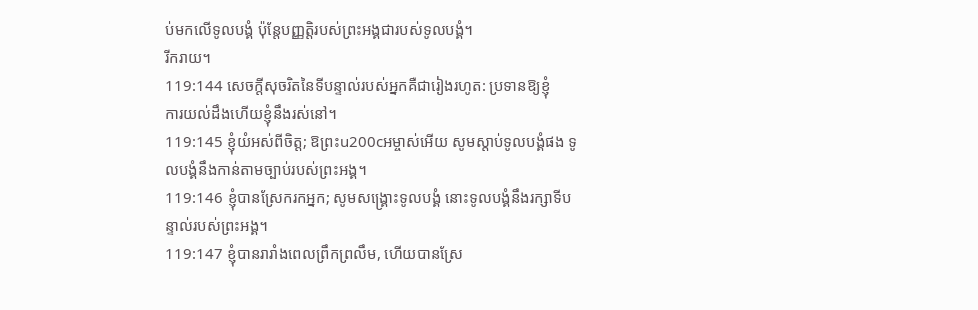ប់មកលើទូលបង្គំ ប៉ុន្តែបញ្ញត្តិរបស់ព្រះអង្គជារបស់ទូលបង្គំ។
រីករាយ។
119:144 សេចក្តីសុចរិតនៃទីបន្ទាល់របស់អ្នកគឺជារៀងរហូត: ប្រទានឱ្យខ្ញុំ
ការយល់ដឹងហើយខ្ញុំនឹងរស់នៅ។
119:145 ខ្ញុំយំអស់ពីចិត្ត; ឱព្រះu200cអម្ចាស់អើយ សូមស្តាប់ទូលបង្គំផង ទូលបង្គំនឹងកាន់តាមច្បាប់របស់ព្រះអង្គ។
119:146 ខ្ញុំបានស្រែករកអ្នក; សូមសង្គ្រោះទូលបង្គំ នោះទូលបង្គំនឹងរក្សាទីបន្ទាល់របស់ព្រះអង្គ។
119:147 ខ្ញុំបានរារាំងពេលព្រឹកព្រលឹម, ហើយបានស្រែ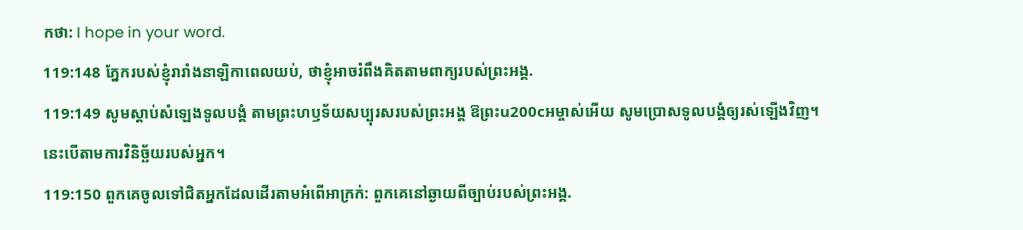កថា: I hope in your word.
119:148 ភ្នែករបស់ខ្ញុំរារាំងនាឡិកាពេលយប់, ថាខ្ញុំអាចរំពឹងគិតតាមពាក្យរបស់ព្រះអង្គ.
119:149 សូមស្ដាប់សំឡេងទូលបង្គំ តាមព្រះហឫទ័យសប្បុរសរបស់ព្រះអង្គ ឱព្រះu200cអម្ចាស់អើយ សូមប្រោសទូលបង្គំឲ្យរស់ឡើងវិញ។
នេះបើតាមការវិនិច្ឆ័យរបស់អ្នក។
119:150 ពួកគេចូលទៅជិតអ្នកដែលដើរតាមអំពើអាក្រក់: ពួកគេនៅឆ្ងាយពីច្បាប់របស់ព្រះអង្គ.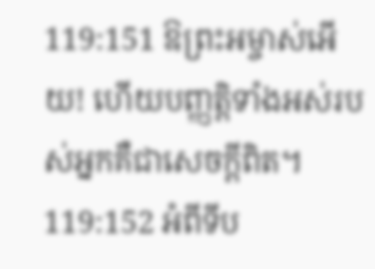119:151 ឱព្រះអម្ចាស់អើយ! ហើយបញ្ញត្តិទាំងអស់របស់អ្នកគឺជាសេចក្ដីពិត។
119:152 អំពីទីប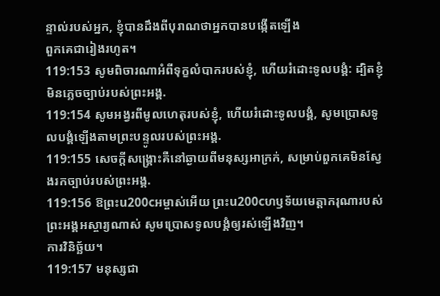ន្ទាល់របស់អ្នក, ខ្ញុំបានដឹងពីបុរាណថាអ្នកបានបង្កើតឡើង
ពួកគេជារៀងរហូត។
119:153 សូមពិចារណាអំពីទុក្ខលំបាករបស់ខ្ញុំ, ហើយរំដោះទូលបង្គំ: ដ្បិតខ្ញុំមិនភ្លេចច្បាប់របស់ព្រះអង្គ.
119:154 សូមអង្វរពីមូលហេតុរបស់ខ្ញុំ, ហើយរំដោះទូលបង្គំ, សូមប្រោសទូលបង្គំឡើងតាមព្រះបន្ទូលរបស់ព្រះអង្គ.
119:155 សេចក្ដីសង្គ្រោះគឺនៅឆ្ងាយពីមនុស្សអាក្រក់, សម្រាប់ពួកគេមិនស្វែងរកច្បាប់របស់ព្រះអង្គ.
119:156 ឱព្រះu200cអម្ចាស់អើយ ព្រះu200cហឫទ័យមេត្តាករុណារបស់ព្រះអង្គអស្ចារ្យណាស់ សូមប្រោសទូលបង្គំឲ្យរស់ឡើងវិញ។
ការវិនិច្ឆ័យ។
119:157 មនុស្សជា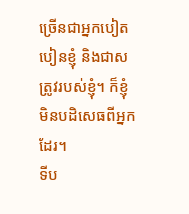ច្រើនជាអ្នកបៀតបៀនខ្ញុំ និងជាសត្រូវរបស់ខ្ញុំ។ ក៏ខ្ញុំមិនបដិសេធពីអ្នកដែរ។
ទីប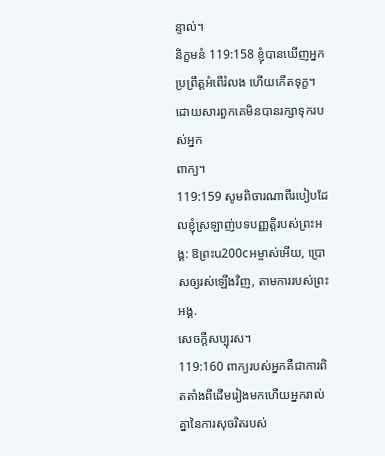ន្ទាល់។
និក្ខមនំ 119:158 ខ្ញុំបានឃើញអ្នកប្រព្រឹត្តអំពើរំលង ហើយកើតទុក្ខ។ ដោយសារពួកគេមិនបានរក្សាទុករបស់អ្នក
ពាក្យ។
119:159 សូមពិចារណាពីរបៀបដែលខ្ញុំស្រឡាញ់បទបញ្ញត្តិរបស់ព្រះអង្គ: ឱព្រះu200cអម្ចាស់អើយ, ប្រោសឲ្យរស់ឡើងវិញ, តាមការរបស់ព្រះអង្គ.
សេចក្តីសប្បុរស។
119:160 ពាក្យរបស់អ្នកគឺជាការពិតតាំងពីដើមរៀងមកហើយអ្នករាល់គ្នានៃការសុចរិតរបស់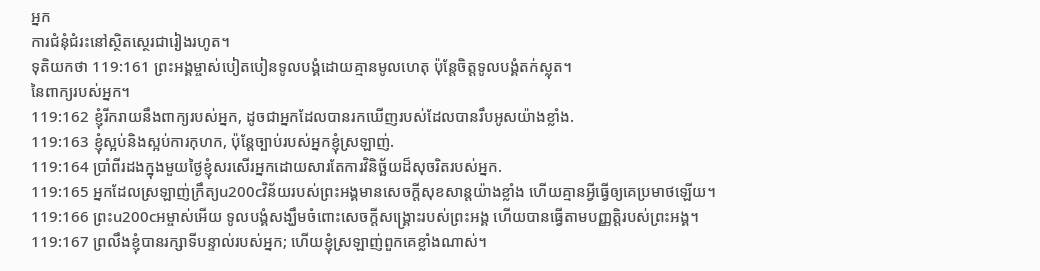អ្នក
ការជំនុំជំរះនៅស្ថិតស្ថេរជារៀងរហូត។
ទុតិយកថា 119:161 ព្រះអង្គម្ចាស់បៀតបៀនទូលបង្គំដោយគ្មានមូលហេតុ ប៉ុន្តែចិត្តទូលបង្គំតក់ស្លុត។
នៃពាក្យរបស់អ្នក។
119:162 ខ្ញុំរីករាយនឹងពាក្យរបស់អ្នក, ដូចជាអ្នកដែលបានរកឃើញរបស់ដែលបានរឹបអូសយ៉ាងខ្លាំង.
119:163 ខ្ញុំស្អប់និងស្អប់ការកុហក, ប៉ុន្តែច្បាប់របស់អ្នកខ្ញុំស្រឡាញ់.
119:164 ប្រាំពីរដងក្នុងមួយថ្ងៃខ្ញុំសរសើរអ្នកដោយសារតែការវិនិច្ឆ័យដ៏សុចរិតរបស់អ្នក.
119:165 អ្នកដែលស្រឡាញ់ក្រឹត្យu200cវិន័យរបស់ព្រះអង្គមានសេចក្ដីសុខសាន្តយ៉ាងខ្លាំង ហើយគ្មានអ្វីធ្វើឲ្យគេប្រមាថឡើយ។
119:166 ព្រះu200cអម្ចាស់អើយ ទូលបង្គំសង្ឃឹមចំពោះសេចក្ដីសង្គ្រោះរបស់ព្រះអង្គ ហើយបានធ្វើតាមបញ្ញត្តិរបស់ព្រះអង្គ។
119:167 ព្រលឹងខ្ញុំបានរក្សាទីបន្ទាល់របស់អ្នក; ហើយខ្ញុំស្រឡាញ់ពួកគេខ្លាំងណាស់។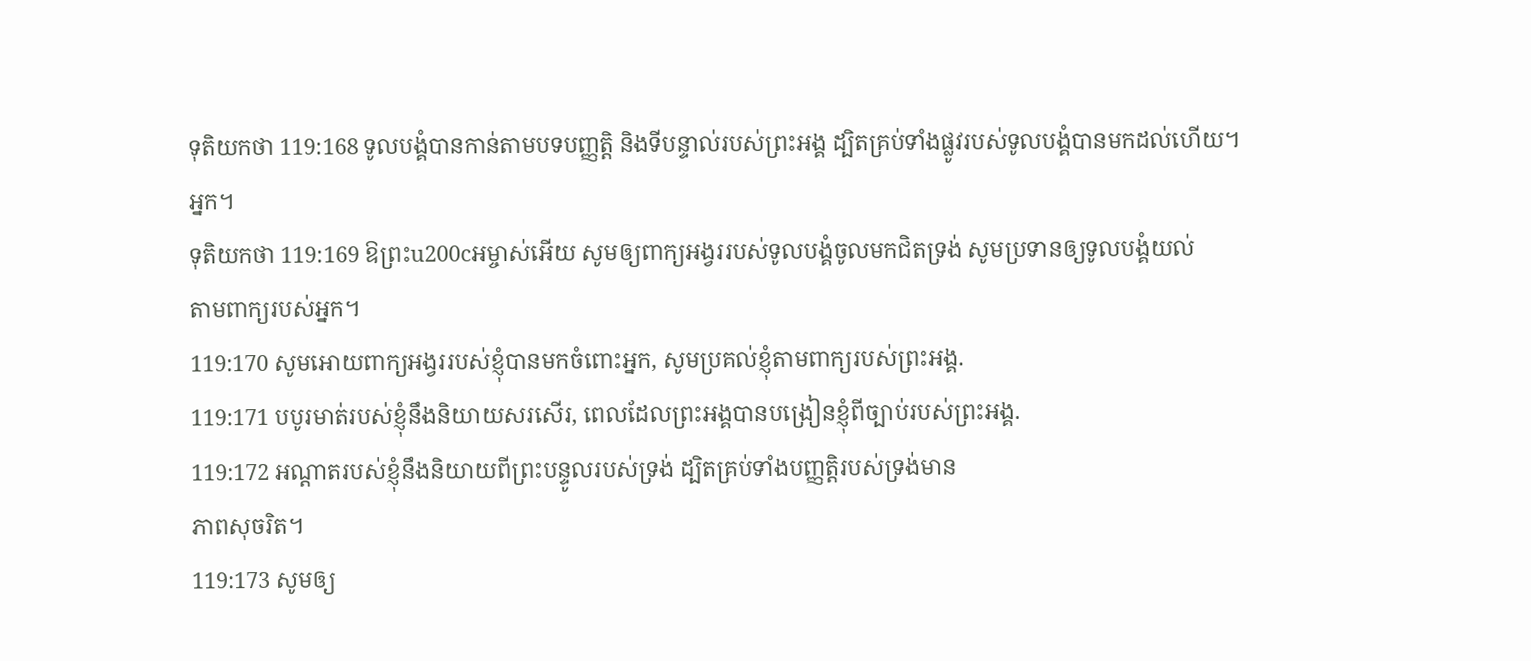ទុតិយកថា 119:168 ទូលបង្គំបានកាន់តាមបទបញ្ញត្តិ និងទីបន្ទាល់របស់ព្រះអង្គ ដ្បិតគ្រប់ទាំងផ្លូវរបស់ទូលបង្គំបានមកដល់ហើយ។
អ្នក។
ទុតិយកថា 119:169 ឱព្រះu200cអម្ចាស់អើយ សូមឲ្យពាក្យអង្វររបស់ទូលបង្គំចូលមកជិតទ្រង់ សូមប្រទានឲ្យទូលបង្គំយល់
តាមពាក្យរបស់អ្នក។
119:170 សូមអោយពាក្យអង្វររបស់ខ្ញុំបានមកចំពោះអ្នក, សូមប្រគល់ខ្ញុំតាមពាក្យរបស់ព្រះអង្គ.
119:171 បបូរមាត់របស់ខ្ញុំនឹងនិយាយសរសើរ, ពេលដែលព្រះអង្គបានបង្រៀនខ្ញុំពីច្បាប់របស់ព្រះអង្គ.
119:172 អណ្ដាតរបស់ខ្ញុំនឹងនិយាយពីព្រះបន្ទូលរបស់ទ្រង់ ដ្បិតគ្រប់ទាំងបញ្ញត្តិរបស់ទ្រង់មាន
ភាពសុចរិត។
119:173 សូមឲ្យ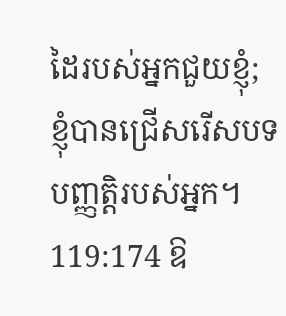ដៃរបស់អ្នកជួយខ្ញុំ; ខ្ញុំបានជ្រើសរើសបទបញ្ញត្តិរបស់អ្នក។
119:174 ឱ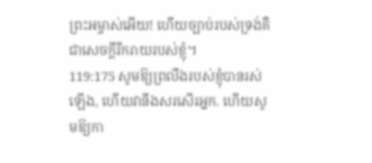ព្រះអម្ចាស់អើយ! ហើយច្បាប់របស់ទ្រង់គឺជាសេចក្តីរីករាយរបស់ខ្ញុំ។
119:175 សូមឱ្យព្រលឹងរបស់ខ្ញុំបានរស់ឡើង, ហើយវានឹងសរសើរអ្នក. ហើយសូមឱ្យកា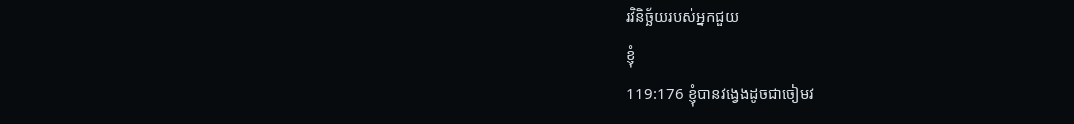រវិនិច្ឆ័យរបស់អ្នកជួយ
ខ្ញុំ
119:176 ខ្ញុំបានវង្វេងដូចជាចៀមវ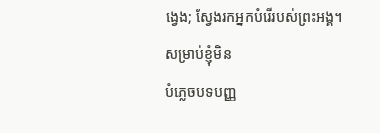ង្វេង; ស្វែងរកអ្នកបំរើរបស់ព្រះអង្គ។ សម្រាប់ខ្ញុំមិន
បំភ្លេចបទបញ្ញ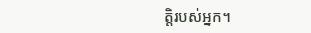ត្តិរបស់អ្នក។